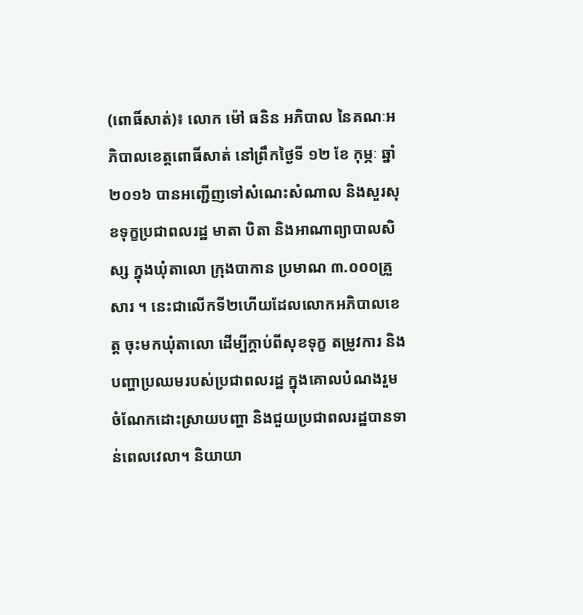(ពោធិ៍សាត់)៖ លោក ម៉ៅ ធនិន អភិបាល នៃគណៈអភិបាលខេត្តពោធិ៍សាត់ នៅព្រឹកថ្ងៃទី ១២ ខែ កុម្ភៈ ឆ្នាំ២០១៦ បានអញ្ជើញទៅសំណេះសំណាល និងសួរសុខទុក្ខប្រជាពលរដ្ឋ មាតា បិតា និងអាណាព្យាបាលសិស្ស ក្នុងឃុំតាលោ ក្រុងបាកាន ប្រមាណ ៣.០០០គ្រួសារ ។ នេះជាលើកទី២ហើយដែលលោកអភិបាលខេត្ត ចុះមកឃុំតាលោ ដើម្បីក្តាប់ពីសុខទុក្ខ តម្រូវការ និងបញ្ហាប្រឈមរបស់ប្រជាពលរដ្ឋ ក្នុងគោលបំណងរួម ចំណែកដោះស្រាយបញ្ហា និងជួយប្រជាពលរដ្ឋបានទាន់ពេលវេលា។ និយាយា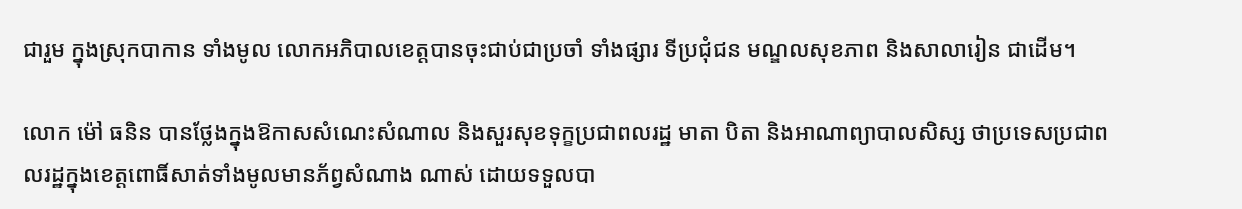ជារួម ក្នុងស្រុកបាកាន ទាំងមូល លោកអភិបាលខេត្តបានចុះជាប់ជាប្រចាំ ទាំងផ្សារ ទីប្រជុំជន មណ្ឌលសុខភាព និងសាលារៀន ជាដើម។

លោក ម៉ៅ ធនិន បានថ្លែងក្នុងឱកាសសំណេះសំណាល និងសួរសុខទុក្ខប្រជាពលរដ្ឋ មាតា បិតា និងអាណាព្យាបាលសិស្ស ថាប្រទេសប្រជាពលរដ្ឋក្នុងខេត្តពោធិ៍សាត់ទាំងមូលមានភ័ព្វសំណាង ណាស់ ដោយទទួលបា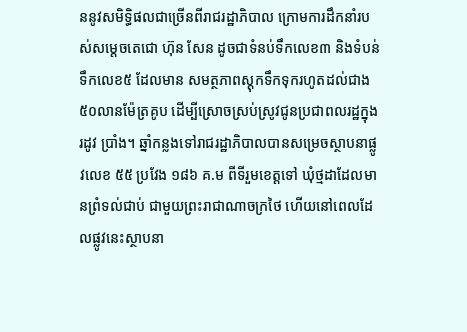ននូវសមិទ្ធិផលជាច្រើនពីរាជរដ្ឋាភិបាល ក្រោមការដឹកនាំរបស់សម្តេចតេជោ ហ៊ុន សែន ដូចជាទំនប់ទឹកលេខ៣ និងទំបន់ទឹកលេខ៥ ដែលមាន សមត្ថភាពស្តុកទឹកទុករហូតដល់ជាង ៥០លានម៉ែត្រគូប ដើម្បីស្រោចស្រប់ស្រូវជូនប្រជាពលរដ្ឋក្នុងរដូវ ប្រាំង។ ឆ្នាំកន្លងទៅរាជរដ្ឋាភិបាលបានសម្រេចស្ថាបនាផ្លូវលេខ ៥៥ ប្រវែង ១៨៦ គ.ម ពីទីរួមខេត្តទៅ ឃុំថ្មដាដែលមានព្រំទល់ជាប់ ជាមួយព្រះរាជាណាចក្រថៃ ហើយនៅពេលដែលផ្លូវនេះស្ថាបនា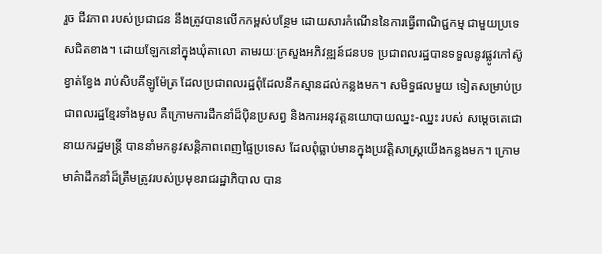រួច ជីវភាព របស់ប្រជាជន នឹងត្រូវបានលើកកម្ពស់បន្ថែម ដោយសារកំណើននៃការធ្វើពាណិជ្ជកម្ម ជាមួយប្រទេសជិតខាង។ ដោយឡែកនៅក្នុងឃុំតាលោ តាមរយៈក្រសួងអភិវឌ្ឍន៍ជនបទ ប្រជាពលរដ្ឋបានទទួលនូវផ្លូវកៅស៊ូខ្វាត់ខ្វែង រាប់សិបគីឡូម៉ែត្រ ដែលប្រជាពលរដ្ឋពុំដែលនឹកស្មានដល់កន្លងមក។ សមិទ្ធផលមួយ ទៀតសម្រាប់ប្រជាពលរដ្ឋខ្មែរទាំងមូល គឺក្រោមការដឹកនាំដ៏ប៉ិនប្រសព្វ និងការអនុវត្តនយោបាយឈ្នះ-ឈ្នះ របស់ សម្តេចតេជោនាយករដ្ឋមន្ត្រី បាននាំមកនូវសន្តិភាពពេញផ្ទៃប្រទេស ដែលពុំធ្លាប់មានក្នុងប្រវត្តិសាស្រ្តយើងកន្លងមក។ ក្រោមមាគ៌ាដឹកនាំដ៏ត្រឹមត្រូវរបស់ប្រមុខរាជរដ្ឋាភិបាល បាន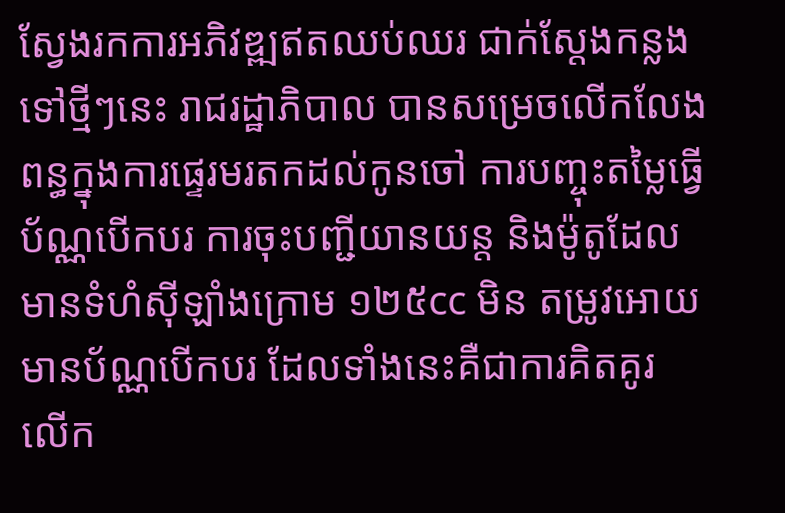ស្វែងរកការអភិវឌ្ឍឥតឈប់ឈរ ជាក់ស្តែងកន្លងទៅថ្មីៗនេះ រាជរដ្ឋាភិបាល បានសម្រេចលើកលែងពន្ធក្នុងការផ្ទេរមរតកដល់កូនចៅ ការបញ្ចុះតម្លៃធ្វើប័ណ្ណបើកបរ ការចុះបញ្ជីយានយន្ត និងម៉ូតូដែលមានទំហំស៊ីឡាំងក្រោម ១២៥cc មិន តម្រូវអោយមានប័ណ្ណបើកបរ ដែលទាំងនេះគឺជាការគិតគូរ លើក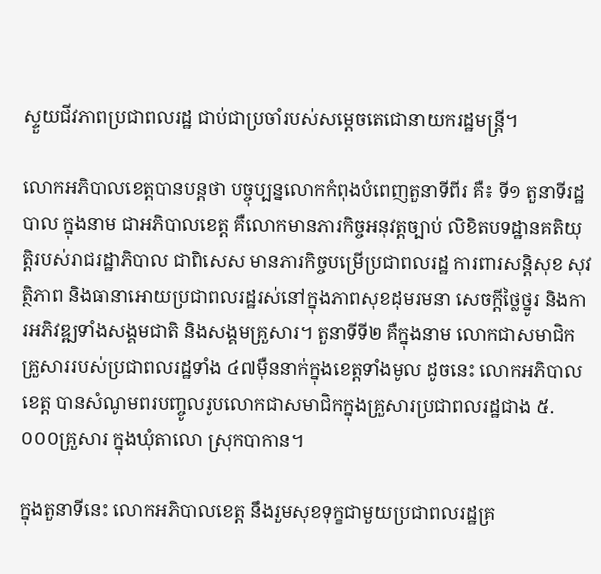ស្ទួយជីវភាពប្រជាពលរដ្ឋ ជាប់ជាប្រចាំរបស់សម្តេចតេជោនាយករដ្ឋមន្រ្តី។

លោកអភិបាលខេត្តបានបន្តថា បច្ចុប្បន្នលោកកំពុងបំពេញតួនាទីពីរ គឺ៖ ទី១ តួនាទីរដ្ឋបាល ក្នុងនាម ជាអភិបាលខេត្ត គឺលោកមានភារកិច្ចអនុវត្តច្បាប់ លិខិតបទដ្ឋានគតិយុត្តិរបស់រាជរដ្ឋាភិបាល ជាពិសេស មានភារកិច្ចបម្រើប្រជាពលរដ្ឋ ការពារសន្តិសុខ សុវត្ថិភាព និងធានាអោយប្រជាពលរដ្ឋរស់នៅក្នុងភាពសុខដុមរមនា សេចក្តីថ្លៃថ្នូរ និងការអភិវឌ្ឍទាំងសង្គមជាតិ និងសង្គមគ្រួសារ។ តួនាទីទី២ គឺក្នុងនាម លោកជាសមាជិកគ្រួសាររបស់ប្រជាពលរដ្ឋទាំង ៤៧ម៉ឺននាក់ក្នុងខេត្តទាំងមូល ដូចនេះ លោកអភិបាលខេត្ត បានសំណូមពរបញ្ចូលរូបលោកជាសមាជិកក្នុងគ្រួសារប្រជាពលរដ្ឋជាង ៥.០០០គ្រួសារ ក្នុងឃុំតាលោ ស្រុកបាកាន។

ក្នុងតួនាទីនេះ លោកអភិបាលខេត្ត នឹងរួមសុខទុក្ខជាមួយប្រជាពលរដ្ឋគ្រ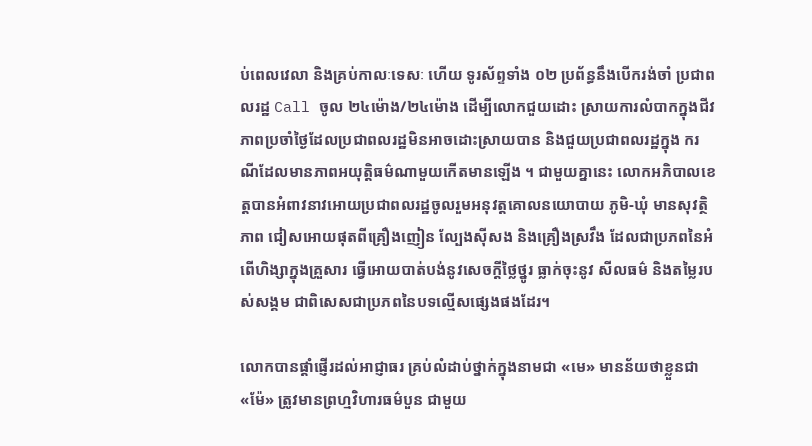ប់ពេលវេលា និងគ្រប់កាលៈទេសៈ ហើយ ទូរស័ព្ទទាំង ០២ ប្រព័ន្ធនឹងបើករង់ចាំ ប្រជាពលរដ្ឋ Call ចូល ២៤ម៉ោង/២៤ម៉ោង ដើម្បីលោកជួយដោះ ស្រាយការលំបាកក្នុងជីវភាពប្រចាំថ្ងៃដែលប្រជាពលរដ្ឋមិនអាចដោះស្រាយបាន និងជួយប្រជាពលរដ្ឋក្នុង ករណីដែលមានភាពអយុត្តិធម៌ណាមួយកើតមានឡើង ។ ជាមួយគ្នានេះ លោកអភិបាលខេត្តបានអំពាវនាវអោយប្រជាពលរដ្ឋចូលរួមអនុវត្តគោលនយោបាយ ភូមិ-ឃុំ មានសុវត្ថិភាព ជៀសអោយផុតពីគ្រឿងញៀន ល្បែងស៊ីសង និងគ្រឿងស្រវឹង ដែលជាប្រភពនៃអំពើហិង្សាក្នុងគ្រួសារ ធ្វើអោយបាត់បង់នូវសេចក្តីថ្លៃថ្នូរ ធ្លាក់ចុះនូវ សីលធម៌ និងតម្លៃរបស់សង្គម ជាពិសេសជាប្រភពនៃបទល្មើសផ្សេងផងដែរ។

លោកបានផ្តាំផ្ញើរដល់អាជ្ញាធរ គ្រប់លំដាប់ថ្នាក់ក្នុងនាមជា «មេ» មានន័យថាខ្លួនជា «ម៉ែ» ត្រូវមានព្រហ្មវិហារធម៌បួន ជាមួយ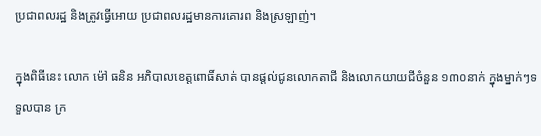ប្រជាពលរដ្ឋ និងត្រូវធ្វើអោយ ប្រជាពលរដ្ឋមានការគោរព និងស្រឡាញ់។

ក្នុងពិធីនេះ លោក ម៉ៅ ធនិន អភិបាលខេត្តពោធិ៍សាត់ បានផ្តល់ជូនលោកតាជី និងលោកយាយជីចំនួន ១៣០នាក់ ក្នុងម្នាក់ៗទទួលបាន ក្រ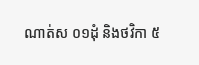ណាត់ស ០១ដុំ និងថវិកា ៥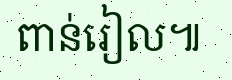ពាន់រៀល៕